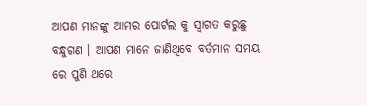ଆପଣ ମାନଙ୍କୁ ଆମର ପୋର୍ଟଲ କୁ ସ୍ୱାଗତ କରୁଛୁ ବନ୍ଧୁଗଣ । ଆପଣ ମାନେ ଜାଣିଥିବେ ବର୍ତମାନ ସମୟ ରେ ପୁଣି ଥରେ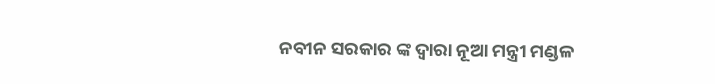ନବୀନ ସରକାର ଙ୍କ ଦ୍ୱାରା ନୂଆ ମନ୍ତ୍ରୀ ମଣ୍ଡଳ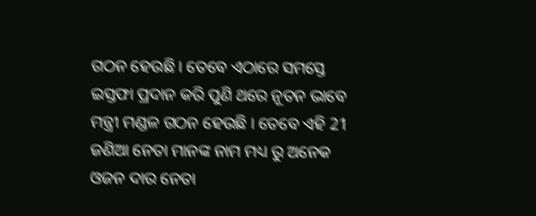ଗଠନ ହେଉଛି । ତେବେ ଏଠାରେ ସମସ୍ତେ ଇସ୍ତଫା ପ୍ରଦାନ କରି ପୁଣି ଥରେ ନୂତନ ଭାବେ ମନ୍ତ୍ରୀ ମଣ୍ଡଳ ଗଠନ ହେଉଛି । ତେବେ ଏହି 21 ଜଣିଆ ନେତା ମାନଙ୍କ ନାମ ମଧ୍ୟ ରୁ ଅନେକ ଓଜନ ଦାର ନେତା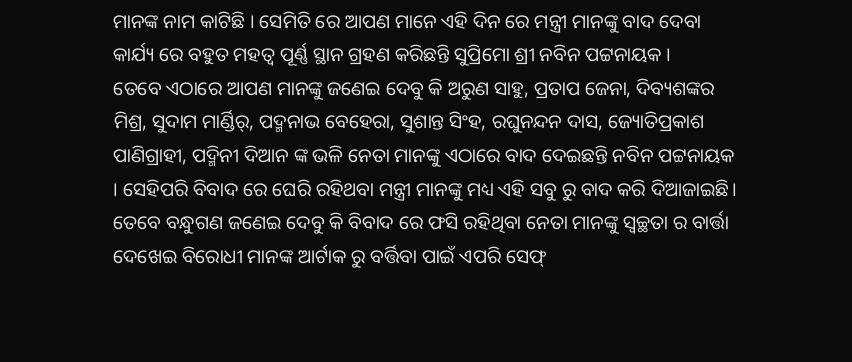ମାନଙ୍କ ନାମ କାଟିଛି । ସେମିତି ରେ ଆପଣ ମାନେ ଏହି ଦିନ ରେ ମନ୍ତ୍ରୀ ମାନଙ୍କୁ ବାଦ ଦେବା କାର୍ଯ୍ୟ ରେ ବହୁତ ମହତ୍ୱ ପୂର୍ଣ୍ଣ ସ୍ଥାନ ଗ୍ରହଣ କରିଛନ୍ତି ସୁପ୍ରିମୋ ଶ୍ରୀ ନବିନ ପଟ୍ଟନାୟକ ।
ତେବେ ଏଠାରେ ଆପଣ ମାନଙ୍କୁ ଜଣେଇ ଦେବୁ କି ଅରୁଣ ସାହୁ, ପ୍ରତାପ ଜେନା, ଦିବ୍ୟଶଙ୍କର ମିଶ୍ର, ସୁଦାମ ମାର୍ଣ୍ଡିର୍, ପଦ୍ମନାଭ ବେହେରା, ସୁଶାନ୍ତ ସିଂହ, ରଘୁନନ୍ଦନ ଦାସ, ଜ୍ୟୋତିପ୍ରକାଶ ପାଣିଗ୍ରାହୀ, ପଦ୍ମିନୀ ଦିଆନ ଙ୍କ ଭଳି ନେତା ମାନଙ୍କୁ ଏଠାରେ ବାଦ ଦେଇଛନ୍ତି ନବିନ ପଟ୍ଟନାୟକ । ସେହିପରି ବିବାଦ ରେ ଘେରି ରହିଥବା ମନ୍ତ୍ରୀ ମାନଙ୍କୁ ମଧ୍ୟ ଏହି ସବୁ ରୁ ବାଦ କରି ଦିଆଜାଇଛି। ତେବେ ବନ୍ଧୁଗଣ ଜଣେଇ ଦେବୁ କି ବିବାଦ ରେ ଫସି ରହିଥିବା ନେତା ମାନଙ୍କୁ ସ୍ୱଚ୍ଛତା ର ବାର୍ତ୍ତା ଦେଖେଇ ବିରୋଧୀ ମାନଙ୍କ ଆର୍ଟାକ ରୁ ବର୍ତ୍ତିବା ପାଇଁ ଏପରି ସେଫ୍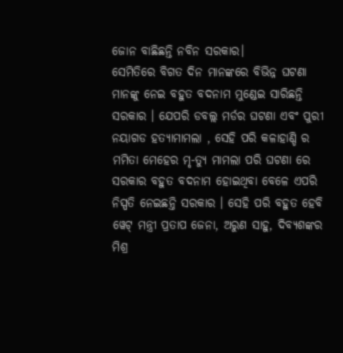ଜୋନ ବାଛିଛନ୍ତି ନବିନ ସରକାର।
ସେମିତିରେ ବିଗତ ଦିନ ମାନଙ୍କରେ ବିଭିନ୍ନ ଘଟଣା ମାନଙ୍କୁ ନେଇ ବହୁତ ବଦନାମ ମୁଣ୍ଡେଇ ସାରିଛନ୍ତି ସରକାର । ଯେପରି ଡବଲ୍ଲ ମର୍ଡର ଘଟଣା ଏବଂ ପୁରୀ ନୟାଗଡ ହତ୍ୟାମାମଲା , ସେହି ପରି କଳାହାଣ୍ଡି ର ମମିତା ମେହେର ମୃ-ତ୍ୟୁ ମାମଲା ପରି ଘଟଣା ରେ ସରକାର ବହୁତ ବଦନାମ ହୋଇଥିବା ବେଳେ ଏପରି ନିସ୍ପତି ନେଇଛନ୍ତି ସରକାର । ସେହି ପରି ବହୁତ ହେବି ୱେଟ୍ ମନ୍ତ୍ରୀ ପ୍ରତାପ ଜେନା, ଅରୁଣ ସାହୁ, ଦିବ୍ୟଶଙ୍କର ମିଶ୍ର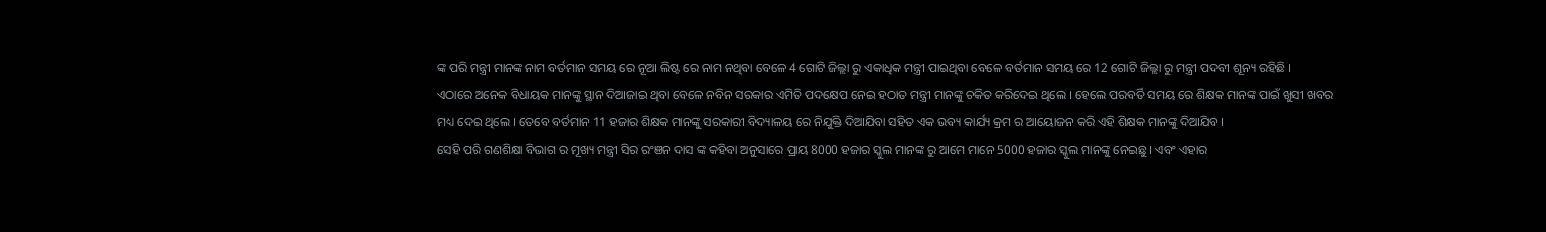ଙ୍କ ପରି ମନ୍ତ୍ରୀ ମାନଙ୍କ ନାମ ବର୍ତମାନ ସମୟ ରେ ନୂଆ ଲିଷ୍ଟ ରେ ନାମ ନଥିବା ବେଳେ 4 ଗୋଟି ଜିଲ୍ଲା ରୁ ଏକାଧିକ ମନ୍ତ୍ରୀ ପାଇଥିବା ବେଳେ ବର୍ତମାନ ସମୟ ରେ 12 ଗୋଟି ଜିଲ୍ଲା ରୁ ମନ୍ତ୍ରୀ ପଦବୀ ଶୂନ୍ୟ ରହିଛି ।
ଏଠାରେ ଅନେକ ବିଧାୟକ ମାନଙ୍କୁ ସ୍ଥାନ ଦିଆଜାଇ ଥିବା ବେଳେ ନବିନ ସରକାର ଏମିତି ପଦକ୍ଷେପ ନେଇ ହଠାତ ମନ୍ତ୍ରୀ ମାନଙ୍କୁ ଚକିତ କରିଦେଇ ଥିଲେ । ହେଲେ ପରବର୍ତି ସମୟ ରେ ଶିକ୍ଷକ ମାନଙ୍କ ପାଇଁ ଖୁସୀ ଖବର ମଧ୍ୟ ଦେଇ ଥିଲେ । ତେବେ ବର୍ତମାନ 11 ହଜାର ଶିକ୍ଷକ ମାନଙ୍କୁ ସରକାରୀ ବିଦ୍ୟାଳୟ ରେ ନିଯୁକ୍ତି ଦିଆଯିବା ସହିତ ଏକ ଭବ୍ୟ କାର୍ଯ୍ୟ କ୍ରମ ର ଆୟୋଜନ କରି ଏହି ଶିକ୍ଷକ ମାନଙ୍କୁ ଦିଆଯିବ ।
ସେହି ପରି ଗଣଶିକ୍ଷା ବିଭାଗ ର ମୂଖ୍ୟ ମନ୍ତ୍ରୀ ସିର ରଂଞନ ଦାସ ଙ୍କ କହିବା ଅନୁସାରେ ପ୍ରାୟ 8000 ହଜାର ସ୍କୁଲ ମାନଙ୍କ ରୁ ଆମେ ମାନେ 5000 ହଜାର ସ୍କୁଲ ମାନଙ୍କୁ ନେଇଛୁ । ଏବଂ ଏହାର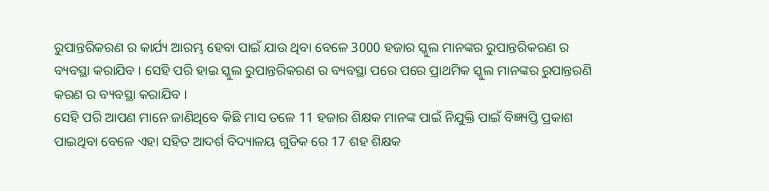ରୁପାନ୍ତରିକରଣ ର କାର୍ଯ୍ୟ ଆରମ୍ଭ ହେବା ପାଇଁ ଯାଉ ଥିବା ବେଳେ 3000 ହଜାର ସ୍କୁଲ ମାନଙ୍କର ରୁପାନ୍ତରିକରଣ ର ବ୍ୟବସ୍ଥା କରାଯିବ । ସେହି ପରି ହାଇ ସ୍କୁଲ ରୁପାନ୍ତରିକରଣ ର ବ୍ୟବସ୍ଥା ପରେ ପରେ ପ୍ରାଥମିକ ସ୍କୁଲ ମାନଙ୍କର ରୁପାନ୍ତରଣି କରଣ ର ବ୍ୟବସ୍ଥା କରାଯିବ ।
ସେହି ପରି ଆପଣ ମାନେ ଜାଣିଥିବେ କିଛି ମାସ ତଳେ 11 ହଜାର ଶିକ୍ଷକ ମାନଙ୍କ ପାଇଁ ନିଯୁକ୍ତି ପାଇଁ ବିଜ୍ଞ୍ୟପ୍ତି ପ୍ରକାଶ ପାଇଥିବା ବେଳେ ଏହା ସହିତ ଆଦର୍ଶ ବିଦ୍ୟାଳୟ ଗୁଡିକ ରେ 17 ଶହ ଶିକ୍ଷକ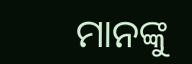ମାନଙ୍କୁ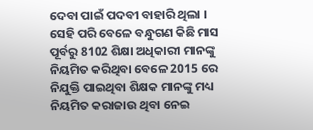ଦେବା ପାଇଁ ପଦବୀ ବାହାରି ଥିଲା । ସେହି ପରି ବେଳେ ବନ୍ଧୁଗଣ କିଛି ମାସ ପୂର୍ବରୁ 8102 ଶିକ୍ଷା ଅଧିକାରୀ ମାନଙ୍କୁ ନିୟମିତ କରିଥିବା ବେଳେ 2015 ରେ ନିଯୁକ୍ତି ପାଇଥିବା ଶିକ୍ଷକ ମାନଙ୍କୁ ମଧ୍ୟ ନିୟମିତ କରାଜାଉ ଥିବା ନେଇ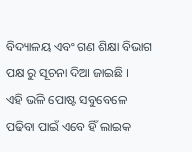ବିଦ୍ୟାଳୟ ଏବଂ ଗଣ ଶିକ୍ଷା ବିଭାଗ ପକ୍ଷ ରୁ ସୂଚନା ଦିଆ ଜାଇଛି ।
ଏହି ଭଳି ପୋଷ୍ଟ ସବୁବେଳେ ପଢିବା ପାଇଁ ଏବେ ହିଁ ଲାଇକ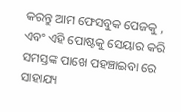କରନ୍ତୁ ଆମ ଫେସବୁକ ପେଜକୁ , ଏବଂ ଏହି ପୋଷ୍ଟକୁ ସେୟାର କରି ସମସ୍ତଙ୍କ ପାଖେ ପହଞ୍ଚାଇବା ରେ ସାହାଯ୍ୟ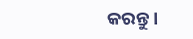କରନ୍ତୁ ।